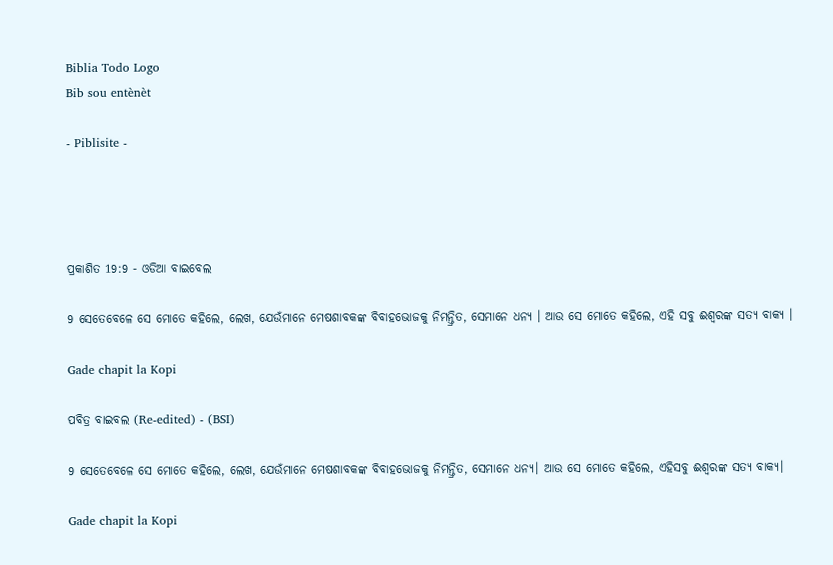Biblia Todo Logo
Bib sou entènèt

- Piblisite -




ପ୍ରକାଶିତ 19:9 - ଓଡିଆ ବାଇବେଲ

9 ସେତେବେଳେ ସେ ମୋତେ କହିଲେ, ଲେଖ, ଯେଉଁମାନେ ମେଷଶାବକଙ୍କ ବିବାହଭୋଜକୁ ନିମନ୍ତ୍ରିତ, ସେମାନେ ଧନ୍ୟ । ଆଉ ସେ ମୋତେ କହିଲେ, ଏହି ସବୁ ଈଶ୍ୱରଙ୍କ ସତ୍ୟ ବାକ୍ୟ ।

Gade chapit la Kopi

ପବିତ୍ର ବାଇବଲ (Re-edited) - (BSI)

9 ସେତେବେଳେ ସେ ମୋତେ କହିଲେ, ଲେଖ, ଯେଉଁମାନେ ମେଷଶାବକଙ୍କ ବିବାହଭୋଜକୁ ନିମନ୍ତ୍ରିତ, ସେମାନେ ଧନ୍ୟ। ଆଉ ସେ ମୋତେ କହିଲେ, ଏହିସବୁ ଈଶ୍ଵରଙ୍କ ସତ୍ୟ ବାକ୍ୟ।

Gade chapit la Kopi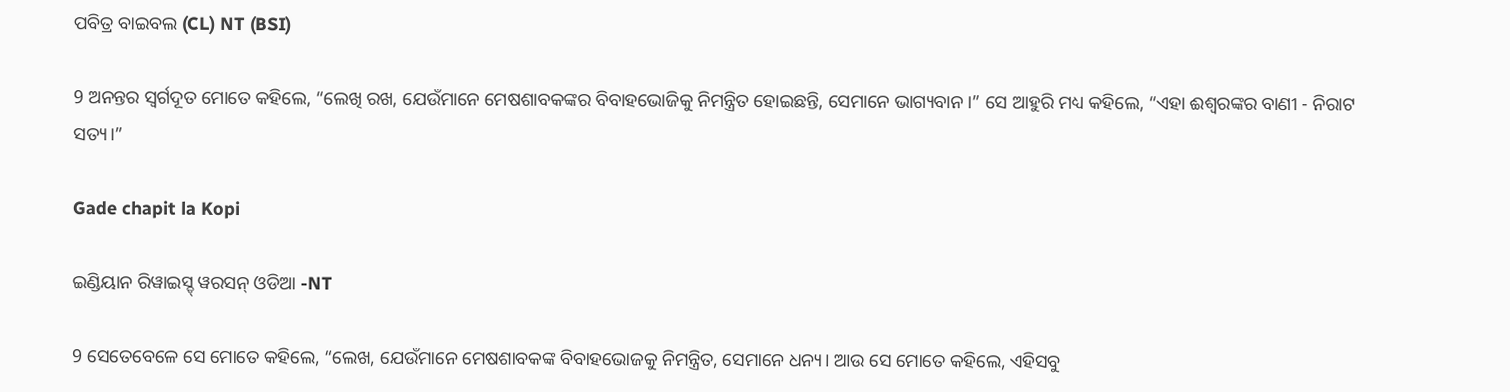ପବିତ୍ର ବାଇବଲ (CL) NT (BSI)

9 ଅନନ୍ତର ସ୍ୱର୍ଗଦୂତ ମୋତେ କହିଲେ, “ଲେଖି ରଖ, ଯେଉଁମାନେ ମେଷଶାବକଙ୍କର ବିବାହଭୋଜିକୁ ନିମନ୍ତ୍ରିତ ହୋଇଛନ୍ତି, ସେମାନେ ଭାଗ୍ୟବାନ।” ସେ ଆହୁରି ମଧ୍ୟ କହିଲେ, “ଏହା ଈଶ୍ୱରଙ୍କର ବାଣୀ - ନିରାଟ ସତ୍ୟ।”

Gade chapit la Kopi

ଇଣ୍ଡିୟାନ ରିୱାଇସ୍ଡ୍ ୱରସନ୍ ଓଡିଆ -NT

9 ସେତେବେଳେ ସେ ମୋତେ କହିଲେ, “ଲେଖ, ଯେଉଁମାନେ ମେଷଶାବକଙ୍କ ବିବାହଭୋଜକୁ ନିମନ୍ତ୍ରିତ, ସେମାନେ ଧନ୍ୟ। ଆଉ ସେ ମୋତେ କହିଲେ, ଏହିସବୁ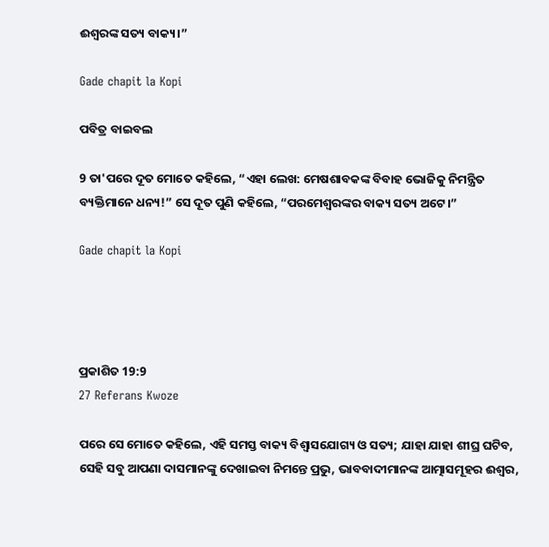ଈଶ୍ବରଙ୍କ ସତ୍ୟ ବାକ୍ୟ।”

Gade chapit la Kopi

ପବିତ୍ର ବାଇବଲ

9 ତା'ପରେ ଦୂତ ମୋତେ କହିଲେ, “ଏହା ଲେଖ: ମେଷଶାବକଙ୍କ ବିବାହ ଭୋଜିକୁ ନିମନ୍ତ୍ରିତ ବ୍ୟକ୍ତିମାନେ ଧନ୍ୟ!” ସେ ଦୂତ ପୁଣି କହିଲେ, “ପରମେଶ୍ୱରଙ୍କର ବାକ୍ୟ ସତ୍ୟ ଅଟେ।”

Gade chapit la Kopi




ପ୍ରକାଶିତ 19:9
27 Referans Kwoze

ପରେ ସେ ମୋତେ କହିଲେ, ଏହି ସମସ୍ତ ବାକ୍ୟ ବିଶ୍ୱାସଯୋଗ୍ୟ ଓ ସତ୍ୟ; ଯାହା ଯାହା ଶୀଘ୍ର ଘଟିବ, ସେହି ସବୁ ଆପଣା ଦାସମାନଙ୍କୁ ଦେଖାଇବା ନିମନ୍ତେ ପ୍ରଭୁ, ଭାବବାଦୀମାନଙ୍କ ଆତ୍ମାସମୂହର ଈଶ୍ୱର,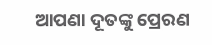ଆପଣା ଦୂତଙ୍କୁ ପ୍ରେରଣ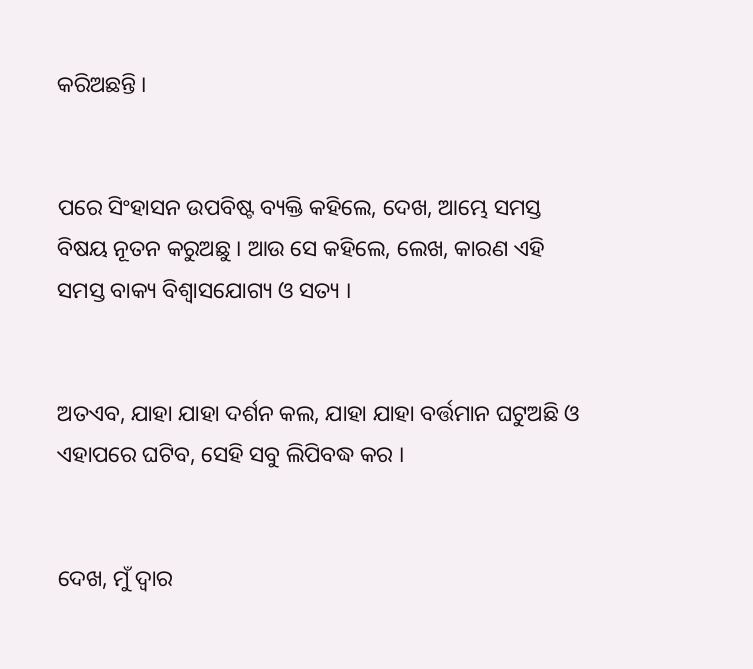କରିଅଛନ୍ତି ।


ପରେ ସିଂହାସନ ଉପବିଷ୍ଟ ବ୍ୟକ୍ତି କହିଲେ, ଦେଖ, ଆମ୍ଭେ ସମସ୍ତ ବିଷୟ ନୂତନ କରୁଅଛୁ । ଆଉ ସେ କହିଲେ, ଲେଖ, କାରଣ ଏହି ସମସ୍ତ ବାକ୍ୟ ବିଶ୍ୱାସଯୋଗ୍ୟ ଓ ସତ୍ୟ ।


ଅତଏବ, ଯାହା ଯାହା ଦର୍ଶନ କଲ, ଯାହା ଯାହା ବର୍ତ୍ତମାନ ଘଟୁଅଛି ଓ ଏହାପରେ ଘଟିବ, ସେହି ସବୁ ଲିପିବଦ୍ଧ କର ।


ଦେଖ, ମୁଁ ଦ୍ୱାର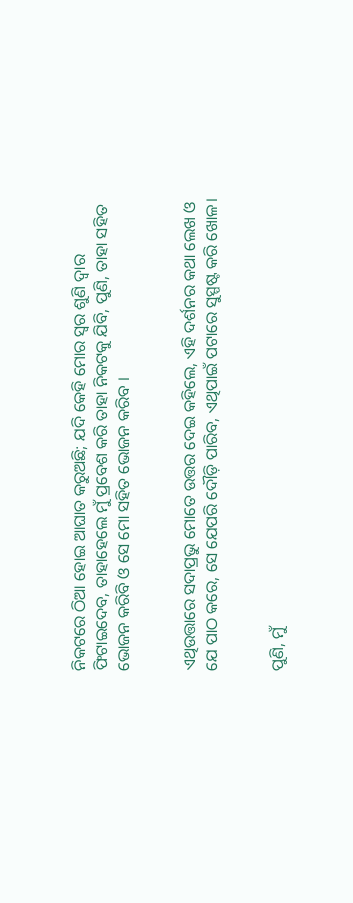ନିକଟରେ ଠିଆ ହୋଇ ଆଘାତ କରୁଅଛି; ଯଦି କେହି ମୋର ସ୍ୱର ଶୁଣି ଦ୍ୱାର ଫିଟାଇଦେବ, ତାହାହେଲେ ମୁଁ ପ୍ରବେଶ କରି ତାହା ନିକଟକୁ ଯିବି, ପୁଣି, ତାହା ସହିତ ଭୋଜନ କରିବି ଓ ସେ ମୋ ସହିତ ଭୋଜନ କରିବ ।


ଏଥିଉତ୍ତାରେ ସଦାପ୍ରଭୁ ମୋତେ ଉତ୍ତର ଦେଇ କହିଲେ, ଏହି ଦର୍ଶନର କଥା ଲେଖ ଓ ଯେ ପାଠ କରେ, ସେ ଯେପରି ଦୌଡ଼ି ପାରିବ, ଏଥିପାଇଁ ପଟାରେ ସୁସ୍ପଷ୍ଟ କରି ଖୋଳ।


ପୁଣି, ମୁଁ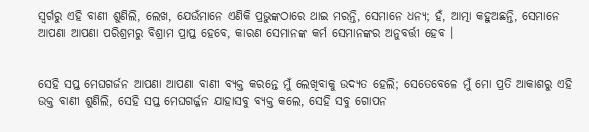ସ୍ୱର୍ଗରୁ ଏହି ବାଣୀ ଶୁଣିଲି, ଲେଖ, ଯେଉଁମାନେ ଏଣିକି ପ୍ରଭୁଙ୍କଠାରେ ଥାଇ ମରନ୍ତି, ସେମାନେ ଧନ୍ୟ; ହଁ, ଆତ୍ମା କହୁଅଛନ୍ତି, ସେମାନେ ଆପଣା ଆପଣା ପରିଶ୍ରମରୁ ବିଶ୍ରାମ ପ୍ରାପ୍ତ ହେବେ, କାରଣ ସେମାନଙ୍କ କର୍ମ ସେମାନଙ୍କର ଅନୁବର୍ତ୍ତୀ ହେବ ।


ସେହି ସପ୍ତ ମେଘଗର୍ଜନ ଆପଣା ଆପଣା ବାଣୀ ବ୍ୟକ୍ତ କରନ୍ତେ ମୁଁ ଲେଖିବାକୁ ଉଦ୍ୟତ ହେଲି; ସେତେବେଳେ ମୁଁ ମୋ ପ୍ରତି ଆକାଶରୁ ଏହି ଉକ୍ତ ବାଣୀ ଶୁଣିଲି, ସେହି ସପ୍ତ ମେଘଗର୍ଜ୍ଜନ ଯାହାସବୁ ବ୍ୟକ୍ତ କଲେ, ସେହି ସବୁ ଗୋପନ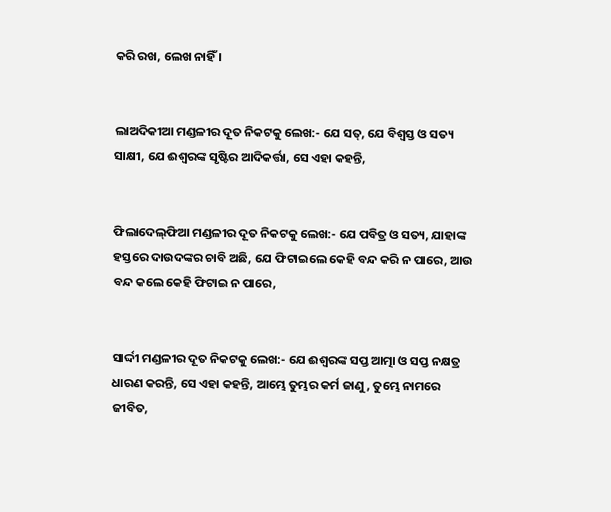କରି ରଖ, ଲେଖ ନାହିଁ ।


ଲାଅଦିକୀଆ ମଣ୍ଡଳୀର ଦୂତ ନିକଟକୁ ଲେଖ:- ଯେ ସତ୍, ଯେ ବିଶ୍ୱସ୍ତ ଓ ସତ୍ୟ ସାକ୍ଷୀ, ଯେ ଈଶ୍ୱରଙ୍କ ସୃଷ୍ଟିର ଆଦିକର୍ତ୍ତା, ସେ ଏହା କହନ୍ତି,


ଫିଲାଦେଲ୍‌ଫିଆ ମଣ୍ଡଳୀର ଦୂତ ନିକଟକୁ ଲେଖ:- ଯେ ପବିତ୍ର ଓ ସତ୍ୟ, ଯାହାଙ୍କ ହସ୍ତରେ ଦାଉଦଙ୍କର ଚାବି ଅଛି, ଯେ ଫିଟାଇଲେ କେହି ବନ୍ଦ କରି ନ ପାରେ, ଆଉ ବନ୍ଦ କଲେ କେହି ଫିଟାଇ ନ ପାରେ,


ସାର୍ଦ୍ଦୀ ମଣ୍ଡଳୀର ଦୂତ ନିକଟକୁ ଲେଖ:- ଯେ ଈଶ୍ୱରଙ୍କ ସପ୍ତ ଆତ୍ମା ଓ ସପ୍ତ ନକ୍ଷତ୍ର ଧାରଣ କରନ୍ତି, ସେ ଏହା କହନ୍ତି, ଆମ୍ଭେ ତୁମ୍ଭର କର୍ମ ଜାଣୁ, ତୁମ୍ଭେ ନାମରେ ଜୀବିତ,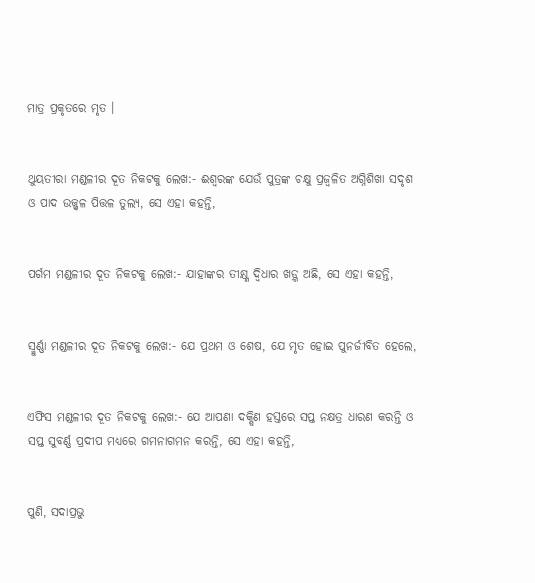ମାତ୍ର ପ୍ରକୃତରେ ମୃତ ।


ଥୁୟତୀରା ମଣ୍ଡଳୀର ଦୂତ ନିକଟକୁ ଲେଖ:- ଈଶ୍ୱରଙ୍କ ଯେଉଁ ପୁତ୍ରଙ୍କ ଚକ୍ଷୁ ପ୍ରଜ୍ୱଳିତ ଅଗ୍ନିଶିଖା ସଦୃଶ ଓ ପାଦ ଉଜ୍ଜ୍ୱଳ ପିତ୍ତଳ ତୁଲ୍ୟ, ସେ ଏହା କହନ୍ତି,


ପର୍ଗମ ମଣ୍ଡଳୀର ଦୂତ ନିକଟକୁ ଲେଖ:- ଯାହାଙ୍କର ତୀକ୍ଷ୍ଣ ଦ୍ୱିଧାର ଖଡ଼୍ଗ ଅଛି, ସେ ଏହା କହନ୍ତି,


ସ୍ମୁର୍ଣ୍ଣା ମଣ୍ଡଳୀର ଦୂତ ନିକଟକୁ ଲେଖ:- ଯେ ପ୍ରଥମ ଓ ଶେଷ, ଯେ ମୃତ ହୋଇ ପୁନର୍ଜୀବିତ ହେଲେ,


ଏଫିସ ମଣ୍ଡଳୀର ଦୂତ ନିକଟକୁ ଲେଖ:- ଯେ ଆପଣା ଦକ୍ଷିଣ ହସ୍ତରେ ସପ୍ତ ନକ୍ଷତ୍ର ଧାରଣ କରନ୍ତି ଓ ସପ୍ତ ସୁବର୍ଣ୍ଣ ପ୍ରଦୀପ ମଧ୍ୟରେ ଗମନାଗମନ କରନ୍ତି, ସେ ଏହା କହନ୍ତି,


ପୁଣି, ସଦାପ୍ରଭୁ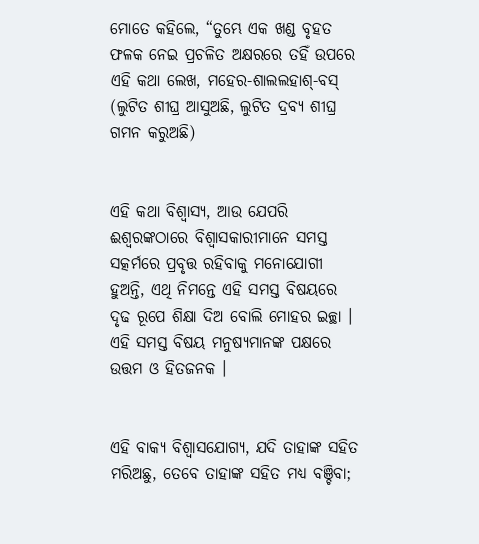ମୋତେ କହିଲେ, “ତୁମ୍ଭେ ଏକ ଖଣ୍ଡ ବୃହତ ଫଳକ ନେଇ ପ୍ରଚଳିତ ଅକ୍ଷରରେ ତହିଁ ଉପରେ ଏହି କଥା ଲେଖ, ମହେର-ଶାଲଲହାଶ୍‍-ବସ୍‍ (ଲୁଟିତ ଶୀଘ୍ର ଆସୁଅଛି, ଲୁଟିତ ଦ୍ରବ୍ୟ ଶୀଘ୍ର ଗମନ କରୁଅଛି)


ଏହି କଥା ବିଶ୍ଵାସ୍ୟ, ଆଉ ଯେପରି ଈଶ୍ୱରଙ୍କଠାରେ ବିଶ୍ୱାସକାରୀମାନେ ସମସ୍ତ ସତ୍କର୍ମରେ ପ୍ରବୃତ୍ତ ରହିବାକୁ ମନୋଯୋଗୀ ହୁଅନ୍ତି, ଏଥି ନିମନ୍ତେ ଏହି ସମସ୍ତ ବିଷୟରେ ଦୃଢ ରୂପେ ଶିକ୍ଷା ଦିଅ ବୋଲି ମୋହର ଇଚ୍ଛା । ଏହି ସମସ୍ତ ବିଷୟ ମନୁଷ୍ୟମାନଙ୍କ ପକ୍ଷରେ ଉତ୍ତମ ଓ ହିତଜନକ ।


ଏହି ବାକ୍ୟ ବିଶ୍ୱାସଯୋଗ୍ୟ, ଯଦି ତାହାଙ୍କ ସହିତ ମରିଅଛୁ, ତେବେ ତାହାଙ୍କ ସହିତ ମଧ୍ୟ ବଞ୍ଚିବା;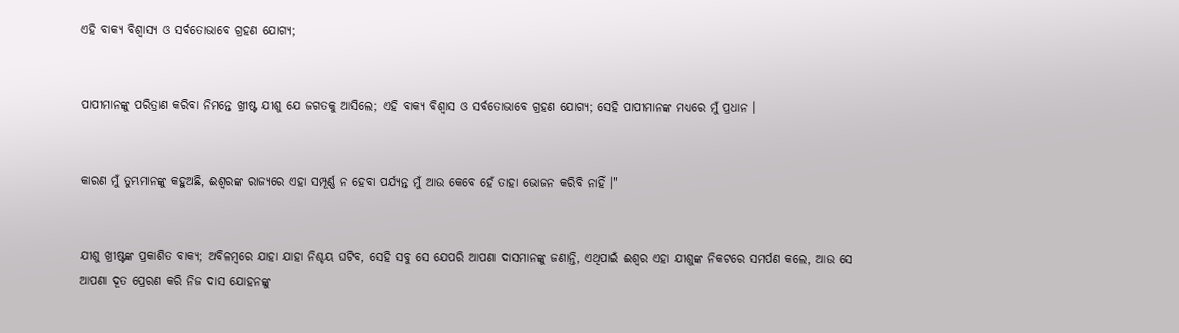ଏହି ବାକ୍ୟ ବିଶ୍ୱାସ୍ୟ ଓ ସର୍ବତୋଭାବେ ଗ୍ରହଣ ଯୋଗ୍ୟ;


ପାପୀମାନଙ୍କୁ ପରିତ୍ରାଣ କରିବା ନିମନ୍ତେ ଖ୍ରୀଷ୍ଟ ଯୀଶୁ ଯେ ଜଗତକୁ ଆସିଲେ; ଏହି ବାକ୍ୟ ବିଶ୍ୱାସ ଓ ସର୍ବତୋଭାବେ ଗ୍ରହଣ ଯୋଗ୍ୟ; ସେହି ପାପୀମାନଙ୍କ ମଧ୍ୟରେ ମୁଁ ପ୍ରଧାନ ।


କାରଣ ମୁଁ ତୁମ୍ଭମାନଙ୍କୁ କହୁଅଛି, ଈଶ୍ୱରଙ୍କ ରାଜ୍ୟରେ ଏହା ସମ୍ପୂର୍ଣ୍ଣ ନ ହେବା ପର୍ଯ୍ୟନ୍ତ ମୁଁ ଆଉ କେବେ ହେଁ ତାହା ଭୋଜନ କରିବି ନାହିଁ ।"


ଯୀଶୁ ଖ୍ରୀଷ୍ଟଙ୍କ ପ୍ରକାଶିତ ବାକ୍ୟ; ଅବିଳମ୍ବରେ ଯାହା ଯାହା ନିଶ୍ଚୟ ଘଟିବ, ସେହି ସବୁ ସେ ଯେପରି ଆପଣା ଦାସମାନଙ୍କୁ ଜଣାନ୍ତି, ଏଥିପାଇଁ ଈଶ୍ୱର ଏହା ଯୀଶୁଙ୍କ ନିକଟରେ ସମର୍ପଣ କଲେ, ଆଉ ସେ ଆପଣା ଦୂତ ପ୍ରେରଣ କରି ନିଜ ଦାସ ଯୋହନଙ୍କୁ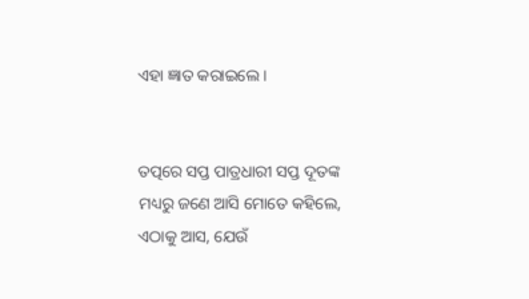ଏହା ଜ୍ଞାତ କରାଇଲେ ।


ତତ୍ପରେ ସପ୍ତ ପାତ୍ରଧାରୀ ସପ୍ତ ଦୂତଙ୍କ ମଧ୍ୟରୁ ଜଣେ ଆସି ମୋତେ କହିଲେ, ଏଠାକୁ ଆସ, ଯେଉଁ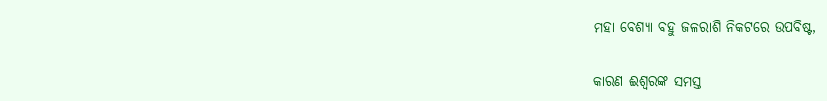ମହା ବେଶ୍ୟା ବହୁ ଜଳରାଶି ନିକଟରେ ଉପବିଷ୍ଟ,


କାରଣ ଈଶ୍ୱରଙ୍କ ସମସ୍ତ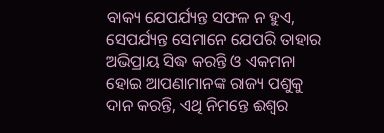ବାକ୍ୟ ଯେପର୍ଯ୍ୟନ୍ତ ସଫଳ ନ ହୁଏ, ସେପର୍ଯ୍ୟନ୍ତ ସେମାନେ ଯେପରି ତାହାର ଅଭିପ୍ରାୟ ସିଦ୍ଧ କରନ୍ତି ଓ ଏକମନା ହୋଇ ଆପଣାମାନଙ୍କ ରାଜ୍ୟ ପଶୁକୁ ଦାନ କରନ୍ତି, ଏଥି ନିମନ୍ତେ ଈଶ୍ୱର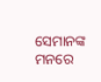ସେମାନଙ୍କ ମନରେ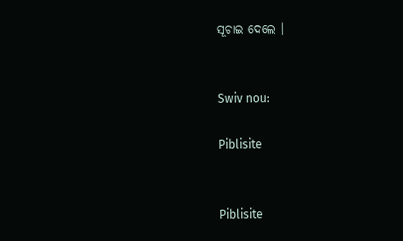ସୂଚାଇ ଦେଲେ ।


Swiv nou:

Piblisite


Piblisite